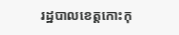រដ្ឋបាលខេត្តកោះកុ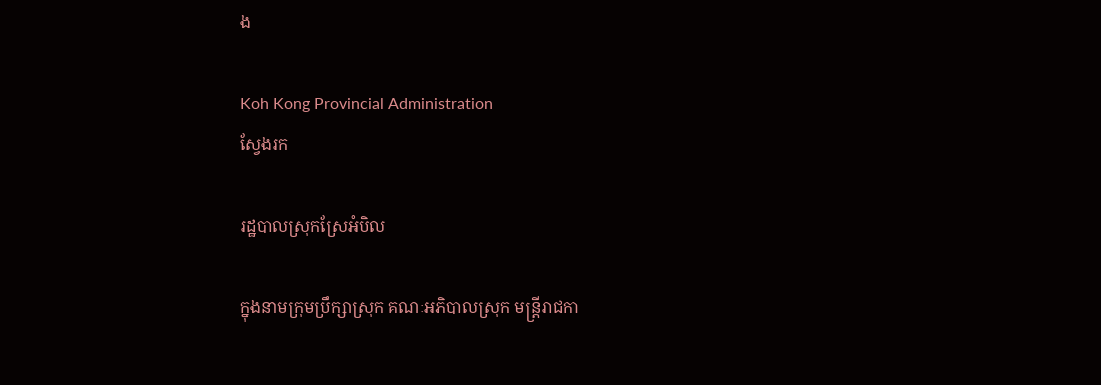ង

Koh Kong Provincial Administration
ស្វែងរក

រដ្ឋបាលស្រុកស្រែអំបិល

ក្នុងនាមក្រុមប្រឹក្សាស្រុក គណៈអភិបាលស្រុក មន្ត្រីរាជកា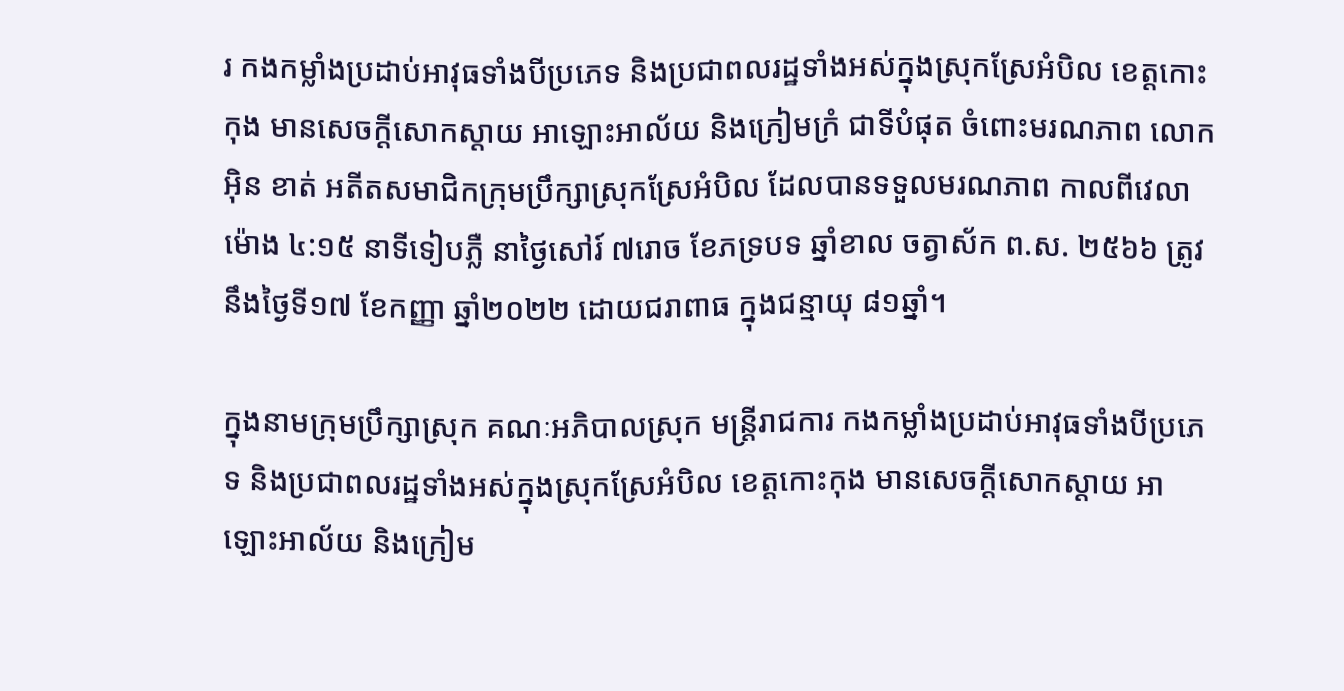រ កងកម្លាំងប្រដាប់អាវុធទាំងបីប្រភេទ និងប្រជាពលរដ្ឋទាំងអស់ក្នុងស្រុកស្រែអំបិល ខេត្តកោះកុង មានសេចក្ដីសោកស្ដាយ អាឡោះអាល័យ និងក្រៀមក្រំ ជាទីបំផុត ចំពោះមរណភាព លោក អ៊ិន ខាត់ អតីតសមាជិកក្រុមប្រឹក្សាស្រុកស្រែអំបិល ដែលបានទទួលមរណភាព កាលពីវេលាម៉ោង ៤:១៥ នាទីទៀបភ្លឺ នាថ្ងៃសៅរ៍ ៧រោច ខែភទ្របទ ឆ្នាំខាល ចត្វាស័ក ព.ស. ២៥៦៦ ត្រូវនឹងថ្ងៃទី១៧ ខែកញ្ញា ឆ្នាំ២០២២ ដោយជរាពាធ ក្នុងជន្មាយុ ៨១ឆ្នាំ។

ក្នុងនាមក្រុមប្រឹក្សាស្រុក គណៈអភិបាលស្រុក មន្ត្រីរាជការ កងកម្លាំងប្រដាប់អាវុធទាំងបីប្រភេទ និងប្រជាពលរដ្ឋទាំងអស់ក្នុងស្រុកស្រែអំបិល ខេត្តកោះកុង មានសេចក្ដីសោកស្ដាយ អាឡោះអាល័យ និងក្រៀម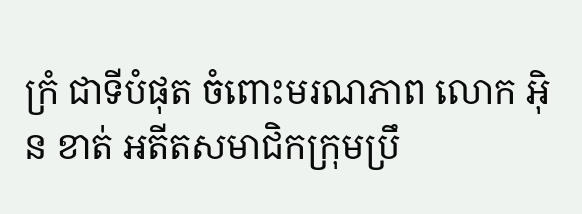ក្រំ ជាទីបំផុត ចំពោះមរណភាព លោក អ៊ិន ខាត់ អតីតសមាជិកក្រុមប្រឹ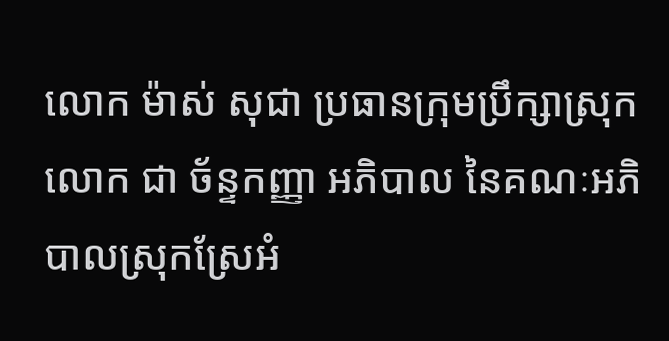លោក ម៉ាស់ សុជា ប្រធានក្រុមប្រឹក្សាស្រុក លោក ជា ច័ន្ទកញ្ញា អភិបាល នៃគណៈអភិបាលស្រុកស្រែអំ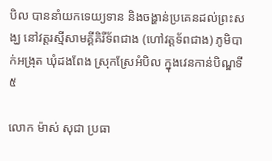បិល បាននាំយកទេយ្យទាន និងចង្ហាន់ប្រគេនដល់ព្រះសង្ឃ នៅវត្តរស្មីសាមគ្គីគិរីទ័ពជាង (ហៅវត្តទ័ពជាង) ភូមិបាក់អង្រុត ឃុំដងពែង ស្រុកស្រែអំបិល ក្នុងវេនកាន់បិណ្ឌទី៥

លោក ម៉ាស់ សុជា ប្រធា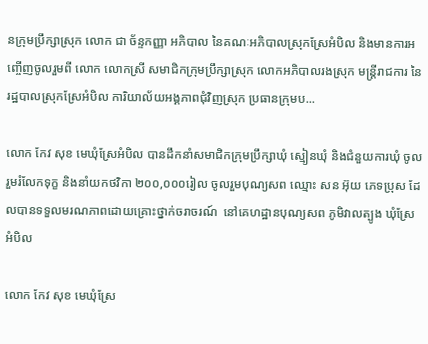នក្រុមប្រឹក្សាស្រុក លោក ជា ច័ន្ទកញ្ញា អភិបាល នៃគណៈអភិបាលស្រុកស្រែអំបិល និងមានការអញ្ចើញចូលរួមពី លោក លោកស្រី សមាជិកក្រុមប្រឹក្សាស្រុក លោកអភិបាលរងស្រុក មន្ត្រីរាជការ នៃរដ្ឋបាលស្រុកស្រែអំបិល ការិយាល័យអង្គភាពជុំវិញស្រុក ប្រធានក្រុមប...

លោក កែវ សុខ មេឃុំស្រែអំបិល បានដឹកនាំសមាជិកក្រុមប្រឹក្សាឃុំ ស្មៀនឃុំ និងជំនួយការឃុំ ចូលរួមរំលែកទុក្ខ និងនាំយកថវិកា ២០០,០០០រៀល ចូលរួមបុណ្យសព ឈ្មោះ សន អ៊ុយ ភេទប្រុស ដែលបានទទួលមរណភាពដោយគ្រោះថ្នាក់ចរាចរណ៍  នៅគេហដ្ឋានបុណ្យសព ភូមិវាលត្បូង ឃុំស្រែអំបិល

លោក កែវ សុខ មេឃុំស្រែ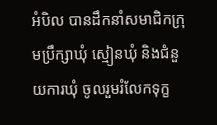អំបិល បានដឹកនាំសមាជិកក្រុមប្រឹក្សាឃុំ ស្មៀនឃុំ និងជំនួយការឃុំ ចូលរួមរំលែកទុក្ខ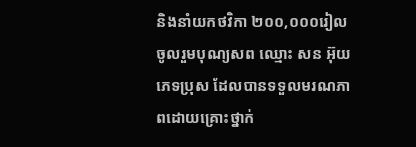និងនាំយកថវិកា ២០០,០០០រៀល ចូលរួមបុណ្យសព ឈ្មោះ សន អ៊ុយ ភេទប្រុស ដែលបានទទួលមរណភាពដោយគ្រោះថ្នាក់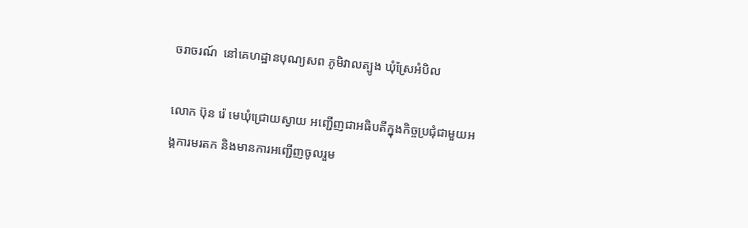ចរាចរណ៍  នៅគេហដ្ឋានបុណ្យសព ភូមិវាលត្បូង ឃុំស្រែអំបិល

លោក ប៊ុន រ៉េ មេឃុំជ្រោយស្វាយ អញ្ជើញជាអធិបតីក្នុងកិច្ចប្រជុំជាមួយអង្គការមរតក និងមានការអញ្ជើញចូលរួម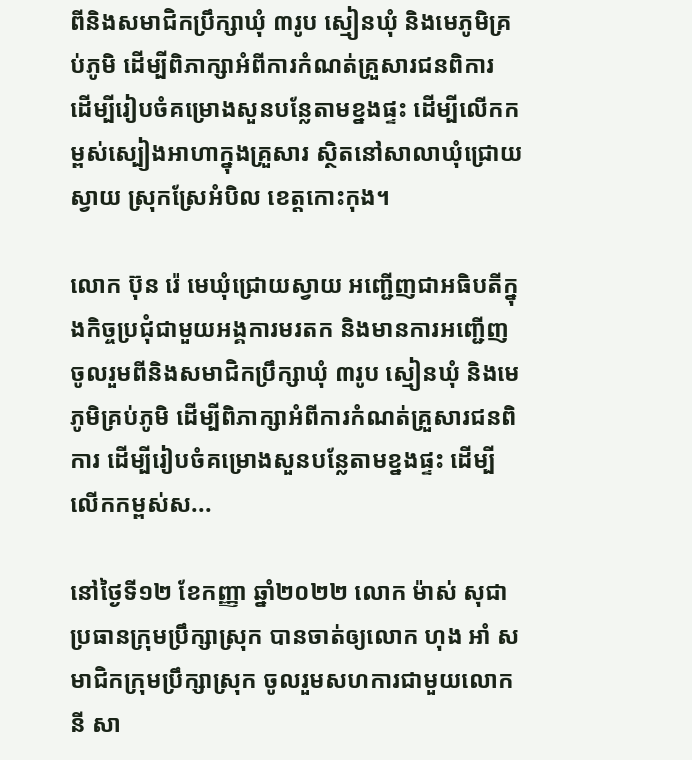ពីនិងសមាជិកប្រឹក្សាឃុំ ៣រូប ស្មៀនឃុំ និងមេភូមិគ្រប់ភូមិ ដើម្បីពិភាក្សាអំពីការកំណត់គ្រួសារជនពិការ ដើម្បីរៀបចំគម្រោងសួនបន្លែតាមខ្នងផ្ទះ ដើម្បីលើកកម្ពស់ស្បៀងអាហាក្នុងគ្រួសារ ស្ថិតនៅសាលាឃុំជ្រោយស្វាយ ស្រុកស្រែអំបិល ខេត្តកោះកុង។

លោក ប៊ុន រ៉េ មេឃុំជ្រោយស្វាយ អញ្ជើញជាអធិបតីក្នុងកិច្ចប្រជុំជាមួយអង្គការមរតក និងមានការអញ្ជើញចូលរួមពីនិងសមាជិកប្រឹក្សាឃុំ ៣រូប ស្មៀនឃុំ និងមេភូមិគ្រប់ភូមិ ដើម្បីពិភាក្សាអំពីការកំណត់គ្រួសារជនពិការ ដើម្បីរៀបចំគម្រោងសួនបន្លែតាមខ្នងផ្ទះ ដើម្បីលើកកម្ពស់ស...

នៅថ្ងៃទី១២ ខែកញ្ញា ឆ្នាំ២០២២ លោក ម៉ាស់ សុជា ប្រធានក្រុមប្រឹក្សាស្រុក បានចាត់ឲ្យលោក ហុង អាំ សមាជិកក្រុមប្រឹក្សាស្រុក ចូលរួមសហការជាមួយលោក នី សា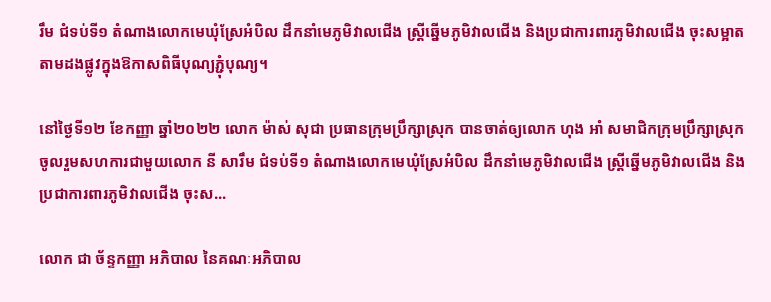រឹម ជំទប់ទី១ តំណាងលោកមេឃុំស្រែអំបិល ដឹកនាំមេភូមិវាលជើង ស្ត្រីឆ្នើមភូមិវាលជើង និងប្រជាការពារភូមិវាលជើង ចុះសម្អាតតាមដងផ្លូវក្នុងឱកាសពិធីបុណ្យភ្ជុំបុណ្យ។

នៅថ្ងៃទី១២ ខែកញ្ញា ឆ្នាំ២០២២ លោក ម៉ាស់ សុជា ប្រធានក្រុមប្រឹក្សាស្រុក បានចាត់ឲ្យលោក ហុង អាំ សមាជិកក្រុមប្រឹក្សាស្រុក ចូលរួមសហការជាមួយលោក នី សារឹម ជំទប់ទី១ តំណាងលោកមេឃុំស្រែអំបិល ដឹកនាំមេភូមិវាលជើង ស្ត្រីឆ្នើមភូមិវាលជើង និងប្រជាការពារភូមិវាលជើង ចុះស...

លោក ជា ច័ន្ទកញ្ញា អភិបាល នៃគណៈអភិបាល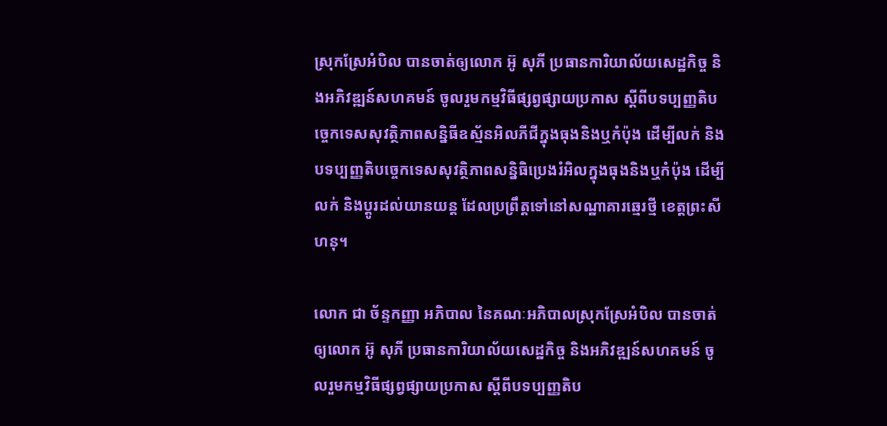ស្រុកស្រែអំបិល បានចាត់ឲ្យលោក អ៊ូ សុភី ប្រធានការិយាល័យសេដ្ឋកិច្ច និងអភិវឌ្ឍន៍សហគមន៍ ចូលរួមកម្មវិធីផ្សព្វផ្សាយប្រកាស ស្ដីពីបទប្បញ្ញតិបច្ចេកទេសសុវត្ថិភាពសន្និធីឧស្ម័នអិលភីជីក្នុងធុងនិងឬកំប៉ុង ដើម្បីលក់ និងបទប្បញ្ញតិបច្ចេកទេសសុវត្ថិភាពសន្និធិប្រេងរំអិលក្នុងធុងនិងឬកំប៉ុង ដើម្បីលក់ និងប្ដូរដល់យានយន្ដ ដែលប្រព្រឹត្តទៅនៅសណ្ឋាគារឆ្មេរថ្មី ខេត្តព្រះសីហនុ។

លោក ជា ច័ន្ទកញ្ញា អភិបាល នៃគណៈអភិបាលស្រុកស្រែអំបិល បានចាត់ឲ្យលោក អ៊ូ សុភី ប្រធានការិយាល័យសេដ្ឋកិច្ច និងអភិវឌ្ឍន៍សហគមន៍ ចូលរួមកម្មវិធីផ្សព្វផ្សាយប្រកាស ស្ដីពីបទប្បញ្ញតិប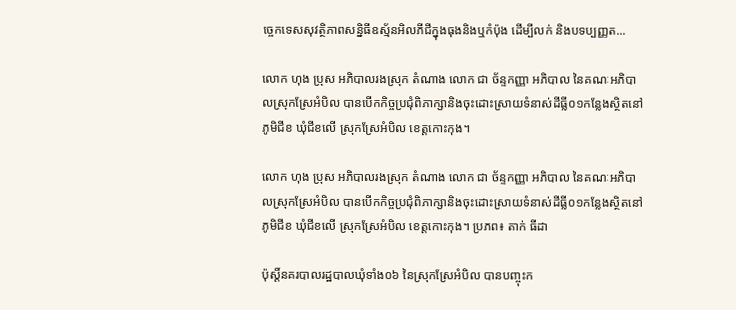ច្ចេកទេសសុវត្ថិភាពសន្និធីឧស្ម័នអិលភីជីក្នុងធុងនិងឬកំប៉ុង ដើម្បីលក់ និងបទប្បញ្ញត...

លោក ហុង ប្រុស អភិបាលរងស្រុក តំណាង លោក ជា ច័ន្ទកញ្ញា អភិបាល នៃគណៈអភិបាលស្រុកស្រែអំបិល បានបើកកិច្ចប្រជុំពិភាក្សានិងចុះដោះស្រាយទំនាស់ដីធ្លី០១កន្លែងស្ថិតនៅភូមិជីខ ឃុំជីខលើ ស្រុកស្រែអំបិល ខេត្តកោះកុង។

លោក ហុង ប្រុស អភិបាលរងស្រុក តំណាង លោក ជា ច័ន្ទកញ្ញា អភិបាល នៃគណៈអភិបាលស្រុកស្រែអំបិល បានបើកកិច្ចប្រជុំពិភាក្សានិងចុះដោះស្រាយទំនាស់ដីធ្លី០១កន្លែងស្ថិតនៅភូមិជីខ ឃុំជីខលើ ស្រុកស្រែអំបិល ខេត្តកោះកុង។ ប្រភព៖ តាក់ ធីដា

ប៉ុស្តិ៍នគរបាលរដ្ឋបាលឃុំទាំង០៦ នៃស្រុកស្រែអំបិល បានបញ្ចុះក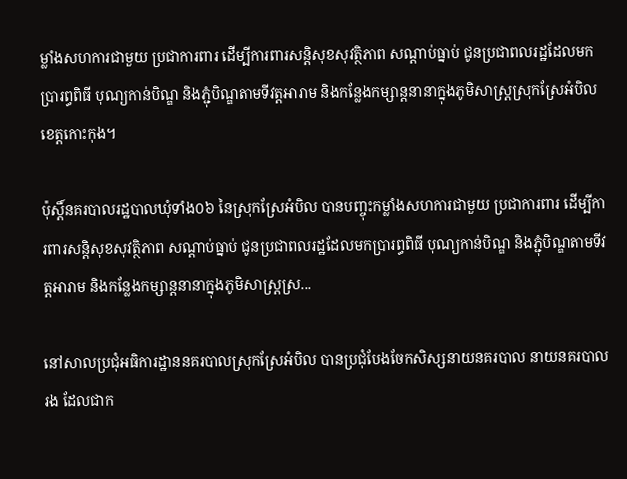ម្លាំងសហការជាមួយ ប្រជាការពារ ដើម្បីការពារសន្តិសុខសុវត្ថិភាព សណ្ដាប់ធ្នាប់ ជូនប្រជាពលរដ្ឋដែលមកប្រារព្ធពិធី បុណ្យកាន់បិណ្ឌ និងភ្ជុំបិណ្ឌតាមទីវត្តអារាម និងកន្លែងកម្សាន្តនានាក្នុងភូមិសាស្ត្រស្រុកស្រែអំបិល ខេត្តកោះកុង។

ប៉ុស្តិ៍នគរបាលរដ្ឋបាលឃុំទាំង០៦ នៃស្រុកស្រែអំបិល បានបញ្ចុះកម្លាំងសហការជាមួយ ប្រជាការពារ ដើម្បីការពារសន្តិសុខសុវត្ថិភាព សណ្ដាប់ធ្នាប់ ជូនប្រជាពលរដ្ឋដែលមកប្រារព្ធពិធី បុណ្យកាន់បិណ្ឌ និងភ្ជុំបិណ្ឌតាមទីវត្តអារាម និងកន្លែងកម្សាន្តនានាក្នុងភូមិសាស្ត្រស្រ...

នៅសាលប្រជុំអធិការដ្ឋាននគរបាលស្រុកស្រែអំបិល បានប្រជុំបែងចែកសិស្សនាយនគរបាល នាយនគរបាលរង ដែលជាក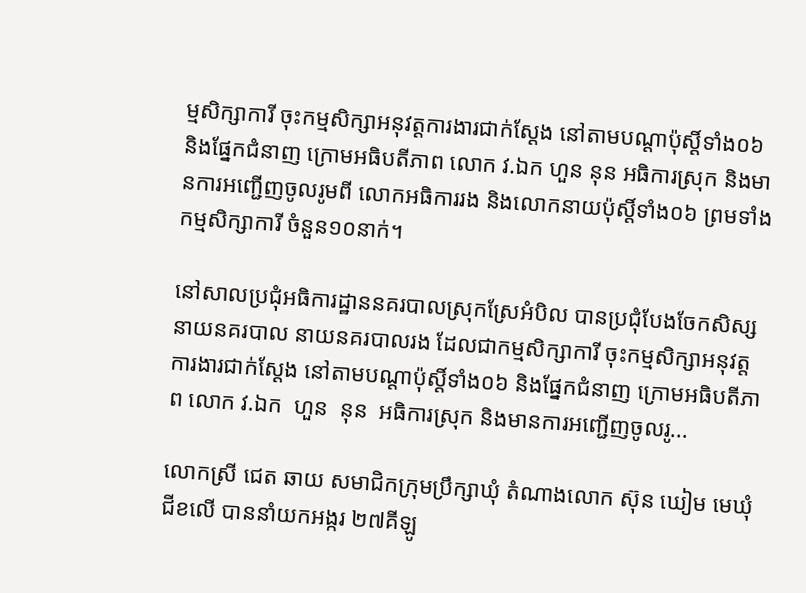ម្មសិក្សាការី ចុះកម្មសិក្សាអនុវត្តការងារជាក់ស្ដែង នៅតាមបណ្តាប៉ុស្តិ៍ទាំង០៦ និងផ្នែកជំនាញ ក្រោមអធិបតីភាព លោក វ.ឯក ហួន នុន អធិការស្រុក និងមានការអញ្ជើញចូលរូមពី លោកអធិការរង និងលោកនាយប៉ុស្តិ៍ទាំង០៦ ព្រមទាំងកម្មសិក្សាការី ចំនួន១០នាក់។

នៅសាលប្រជុំអធិការដ្ឋាននគរបាលស្រុកស្រែអំបិល បានប្រជុំបែងចែកសិស្សនាយនគរបាល នាយនគរបាលរង ដែលជាកម្មសិក្សាការី ចុះកម្មសិក្សាអនុវត្តការងារជាក់ស្ដែង នៅតាមបណ្តាប៉ុស្តិ៍ទាំង០៦ និងផ្នែកជំនាញ ក្រោមអធិបតីភាព លោក វ.ឯក  ហួន  នុន  អធិការស្រុក និងមានការអញ្ជើញចូលរូ...

លោកស្រី ជេត ឆាយ សមាជិកក្រុមប្រឹក្សាឃុំ តំណាងលោក ស៊ុន ឃៀម មេឃុំជីខលើ បាននាំយកអង្ករ ២៧គីឡូ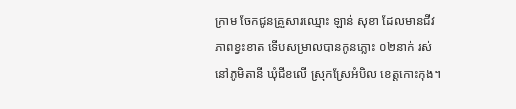ក្រាម ចែកជូនគ្រួសារឈ្មោះ ឡាន់ សុខា ដែលមានជីវភាពខ្វះខាត ទើបសម្រាលបានកូនភ្លោះ ០២នាក់ រស់នៅភូមិតានី ឃុំជីខលើ ស្រុកស្រែអំបិល ខេត្តកោះកុង។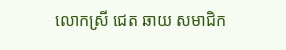លោកស្រី ជេត ឆាយ សមាជិក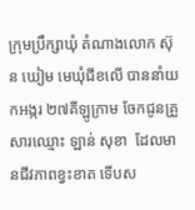ក្រុមប្រឹក្សាឃុំ តំណាងលោក ស៊ុន ឃៀម មេឃុំជីខលើ បាននាំយកអង្ករ ២៧គីឡូក្រាម ចែកជូនគ្រួសារឈ្មោះ ឡាន់ សុខា  ដែលមានជីវភាពខ្វះខាត ទើបស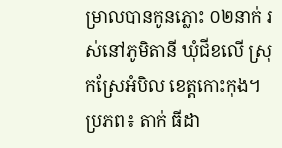ម្រាលបានកូនភ្លោះ ០២នាក់ រស់នៅភូមិតានី ឃុំជីខលើ ស្រុកស្រែអំបិល ខេត្តកោះកុង។ ប្រភព៖ តាក់ ធីដា